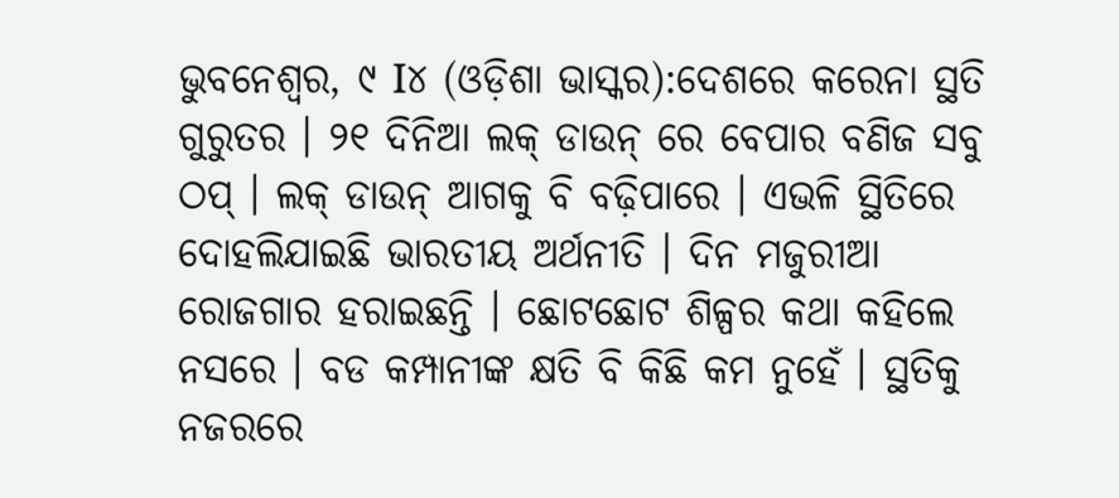ଭୁବନେଶ୍ୱର, ୯ I୪ (ଓଡ଼ିଶା ଭାସ୍କର):ଦେଶରେ କରେନା ସ୍ଥତି ଗୁରୁତର । ୨୧ ଦିନିଆ ଲକ୍ ଡାଉନ୍ ରେ ବେପାର ବଣିଜ ସବୁ ଠପ୍ । ଲକ୍ ଡାଉନ୍ ଆଗକୁ ବି ବଢ଼ିପାରେ । ଏଭଳି ସ୍ଥିତିରେ ଦୋହଲିଯାଇଛି ଭାରତୀୟ ଅର୍ଥନୀତି । ଦିନ ମଜୁରୀଆ ରୋଜଗାର ହରାଇଛନ୍ତି । ଛୋଟଛୋଟ ଶିଳ୍ପର କଥା କହିଲେ ନସରେ । ବଡ କମ୍ପାନୀଙ୍କ କ୍ଷତି ବି କିଛି କମ ନୁହେଁ । ସ୍ଥତିକୁ ନଜରରେ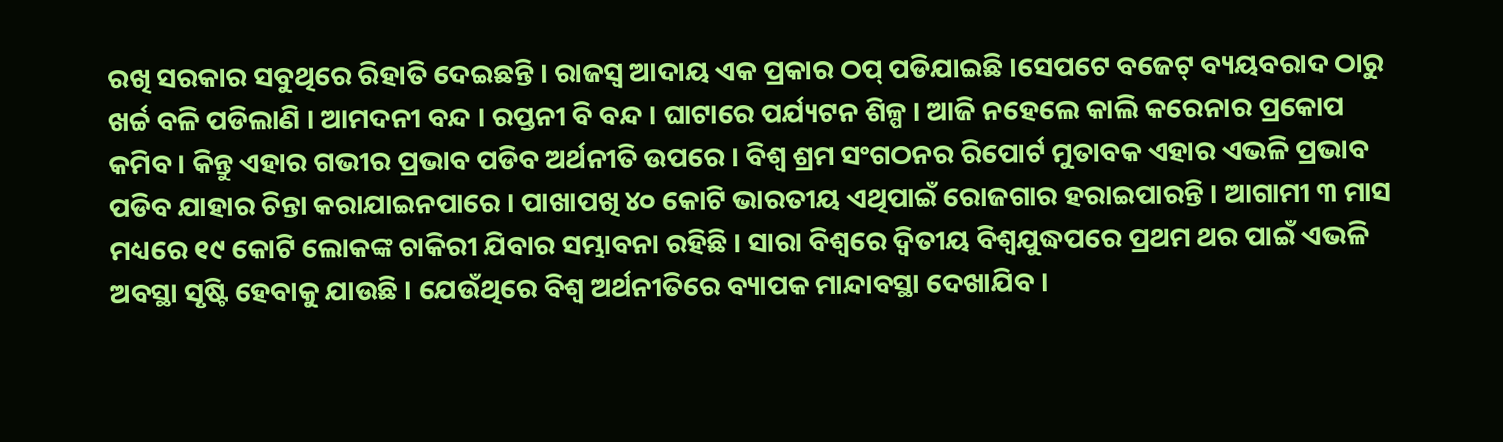ରଖି ସରକାର ସବୁଥିରେ ରିହାତି ଦେଇଛନ୍ତି । ରାଜସ୍ୱ ଆଦାୟ ଏକ ପ୍ରକାର ଠପ୍ ପଡିଯାଇଛି ।ସେପଟେ ବଜେଟ୍ ବ୍ୟୟବରାଦ ଠାରୁ ଖର୍ଚ୍ଚ ବଳି ପଡିଲାଣି । ଆମଦନୀ ବନ୍ଦ । ରପ୍ତନୀ ବି ବନ୍ଦ । ଘାଟାରେ ପର୍ଯ୍ୟଟନ ଶିଳ୍ପ । ଆଜି ନହେଲେ କାଲି କରେନାର ପ୍ରକୋପ କମିବ । କିନ୍ତୁ ଏହାର ଗଭୀର ପ୍ରଭାବ ପଡିବ ଅର୍ଥନୀତି ଉପରେ । ବିଶ୍ୱ ଶ୍ରମ ସଂଗଠନର ରିପୋର୍ଟ ମୁତାବକ ଏହାର ଏଭଳି ପ୍ରଭାବ ପଡିବ ଯାହାର ଚିନ୍ତା କରାଯାଇନପାରେ । ପାଖାପଖି ୪୦ କୋଟି ଭାରତୀୟ ଏଥିପାଇଁ ରୋଜଗାର ହରାଇପାରନ୍ତି । ଆଗାମୀ ୩ ମାସ ମଧ୍ୟରେ ୧୯ କୋଟି ଲୋକଙ୍କ ଚାକିରୀ ଯିବାର ସମ୍ଭାବନା ରହିଛି । ସାରା ବିଶ୍ୱରେ ଦ୍ୱିତୀୟ ବିଶ୍ୱଯୁଦ୍ଧପରେ ପ୍ରଥମ ଥର ପାଇଁ ଏଭଳି ଅବସ୍ଥା ସୃଷ୍ଟି ହେବାକୁ ଯାଉଛି । ଯେଉଁଥିରେ ବିଶ୍ୱ ଅର୍ଥନୀତିରେ ବ୍ୟାପକ ମାନ୍ଦାବସ୍ଥା ଦେଖାଯିବ ।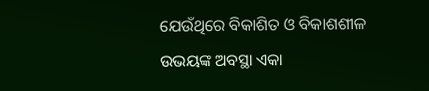ଯେଉଁଥିରେ ବିକାଶିତ ଓ ବିକାଶଶୀଳ ଉଭୟଙ୍କ ଅବସ୍ଥା ଏକା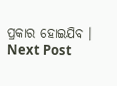ପ୍ରକାର ହୋଇଯିବ ।
Next Post